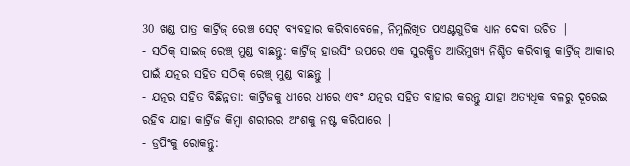30 ଖଣ୍ଡ ପାତ୍ର କାର୍ଟ୍ରିଜ୍ ରେଞ୍ଚ ସେଟ୍ ବ୍ୟବହାର କରିବାବେଳେ, ନିମ୍ନଲିଖିତ ପଏଣ୍ଟଗୁଡିକ ଧ୍ୟାନ ଦେବା ଉଚିତ |
- ସଠିକ୍ ସାଇଜ୍ ରେଞ୍ଚ୍ ମୁଣ୍ଡ ବାଛନ୍ତୁ: କାର୍ଟ୍ରିଜ୍ ହାଉସିଂ ଉପରେ ଏକ ସୁରକ୍ଷିତ ଆଭିମୁଖ୍ୟ ନିଶ୍ଚିତ କରିବାକୁ କାର୍ଟ୍ରିଜ୍ ଆକାର ପାଇଁ ଯତ୍ନର ସହିତ ସଠିକ୍ ରେଞ୍ଚ୍ ମୁଣ୍ଡ ବାଛନ୍ତୁ |
- ଯତ୍ନର ସହିତ ବିଛିନ୍ନତା: କାର୍ଟ୍ରିଜକୁ ଧୀରେ ଧୀରେ ଏବଂ ଯତ୍ନର ସହିତ ବାହାର କରନ୍ତୁ ଯାହା ଅତ୍ୟଧିକ ବଳରୁ ଦୂରେଇ ରହିବ ଯାହା କାର୍ଟ୍ରିଜ କିମ୍ବା ଶରୀରର ଅଂଶକୁ ନଷ୍ଟ କରିପାରେ |
- ଡ୍ରପିଂକୁ ରୋକନ୍ତୁ: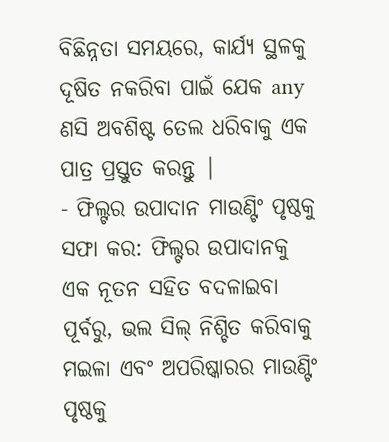ବିଛିନ୍ନତା ସମୟରେ, କାର୍ଯ୍ୟ ସ୍ଥଳକୁ ଦୂଷିତ ନକରିବା ପାଇଁ ଯେକ any ଣସି ଅବଶିଷ୍ଟ ତେଲ ଧରିବାକୁ ଏକ ପାତ୍ର ପ୍ରସ୍ତୁତ କରନ୍ତୁ |
- ଫିଲ୍ଟର ଉପାଦାନ ମାଉଣ୍ଟିଂ ପୃଷ୍ଠକୁ ସଫା କର: ଫିଲ୍ଟର ଉପାଦାନକୁ ଏକ ନୂତନ ସହିତ ବଦଳାଇବା ପୂର୍ବରୁ, ଭଲ ସିଲ୍ ନିଶ୍ଚିତ କରିବାକୁ ମଇଳା ଏବଂ ଅପରିଷ୍କାରର ମାଉଣ୍ଟିଂ ପୃଷ୍ଠକୁ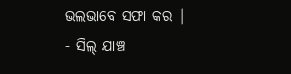ଭଲଭାବେ ସଫା କର |
- ସିଲ୍ ଯାଞ୍ଚ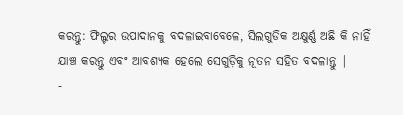କରନ୍ତୁ: ଫିଲ୍ଟର ଉପାଦାନକୁ ବଦଳାଇବାବେଳେ, ସିଲଗୁଡିକ ଅକ୍ଷୁର୍ଣ୍ଣ ଅଛି କି ନାହିଁ ଯାଞ୍ଚ କରନ୍ତୁ ଏବଂ ଆବଶ୍ୟକ ହେଲେ ସେଗୁଡ଼ିକୁ ନୂତନ ସହିତ ବଦଳାନ୍ତୁ |
-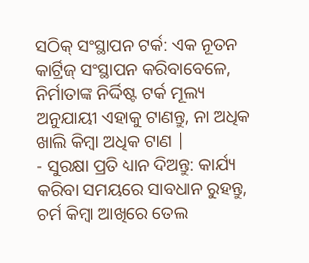ସଠିକ୍ ସଂସ୍ଥାପନ ଟର୍କ: ଏକ ନୂତନ କାର୍ଟ୍ରିଜ୍ ସଂସ୍ଥାପନ କରିବାବେଳେ, ନିର୍ମାତାଙ୍କ ନିର୍ଦ୍ଦିଷ୍ଟ ଟର୍କ ମୂଲ୍ୟ ଅନୁଯାୟୀ ଏହାକୁ ଟାଣନ୍ତୁ, ନା ଅଧିକ ଖାଲି କିମ୍ବା ଅଧିକ ଟାଣ |
- ସୁରକ୍ଷା ପ୍ରତି ଧ୍ୟାନ ଦିଅନ୍ତୁ: କାର୍ଯ୍ୟ କରିବା ସମୟରେ ସାବଧାନ ରୁହନ୍ତୁ, ଚର୍ମ କିମ୍ବା ଆଖିରେ ତେଲ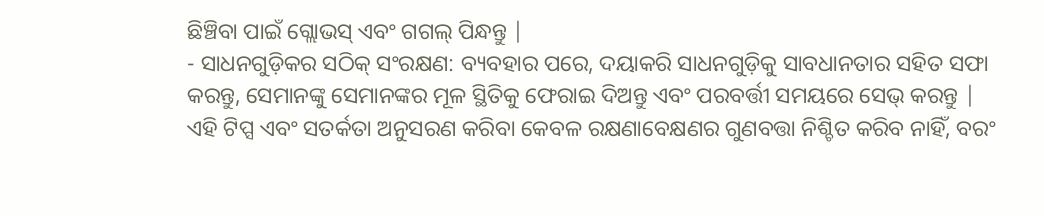ଛିଞ୍ଚିବା ପାଇଁ ଗ୍ଲୋଭସ୍ ଏବଂ ଗଗଲ୍ ପିନ୍ଧନ୍ତୁ |
- ସାଧନଗୁଡ଼ିକର ସଠିକ୍ ସଂରକ୍ଷଣ: ବ୍ୟବହାର ପରେ, ଦୟାକରି ସାଧନଗୁଡ଼ିକୁ ସାବଧାନତାର ସହିତ ସଫା କରନ୍ତୁ, ସେମାନଙ୍କୁ ସେମାନଙ୍କର ମୂଳ ସ୍ଥିତିକୁ ଫେରାଇ ଦିଅନ୍ତୁ ଏବଂ ପରବର୍ତ୍ତୀ ସମୟରେ ସେଭ୍ କରନ୍ତୁ |
ଏହି ଟିପ୍ସ ଏବଂ ସତର୍କତା ଅନୁସରଣ କରିବା କେବଳ ରକ୍ଷଣାବେକ୍ଷଣର ଗୁଣବତ୍ତା ନିଶ୍ଚିତ କରିବ ନାହିଁ, ବରଂ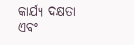କାର୍ଯ୍ୟ ଦକ୍ଷତା ଏବଂ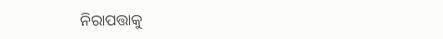ନିରାପତ୍ତାକୁ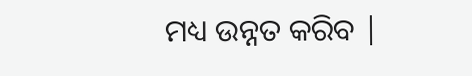ମଧ୍ୟ ଉନ୍ନତ କରିବ |